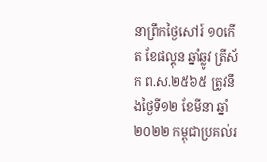នាព្រឹកថ្ងៃសៅរ៍ ១០កេីត ខែផល្គុន ឆ្នាំឆ្លូវ ត្រីស័ក ព.ស.២៥៦៥ ត្រូវនឹងថ្ងៃទី១២ ខែមីនា ឆ្នាំ២០២២ កម្ពុជាប្រគល់រ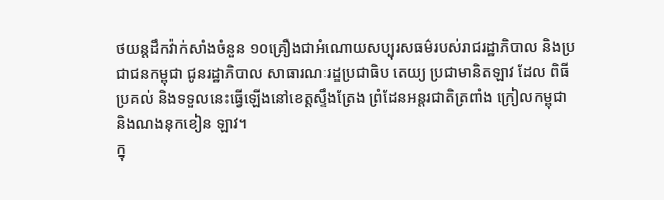ថយន្តដឹកវ៉ាក់សាំងចំនួន ១០គ្រឿងជាអំណោយសប្បុរសធម៌របស់រាជរដ្ឋាភិបាល និងប្រជាជនកម្ពុជា ជូនរដ្ឋាភិបាល សាធារណៈរដ្ឌប្រជាធិប តេយ្យ ប្រជាមានិតឡាវ ដែល ពិធីប្រគល់ និងទទួលនេះធ្វើឡើងនៅខេត្តស្ទឹងត្រែង ព្រំដែនអន្តរជាតិត្រពាំង ក្រៀលកម្ពុជា និងណងនុកខៀន ឡាវ។
ក្នុ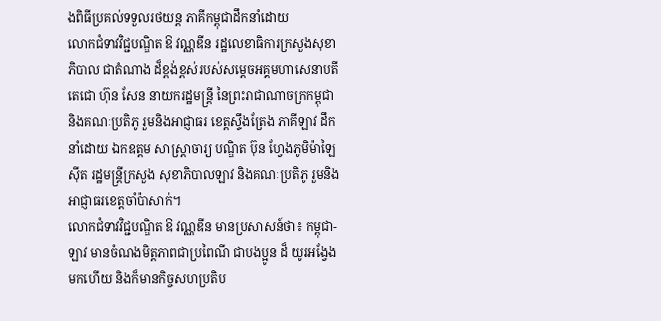ងពិធីប្រគល់ទទួលរថយន្ត ភាគីកម្ពុជាដឹកនាំដោយ
លោកជំទាវវិជ្ជបណ្ឌិត ឱ វណ្ណឌីន រដ្ឋលេខាធិការក្រសួងសុខាភិបាល ជាតំណាង ដ៏ខ្ពង់ខ្ពស់របស់សម្តេចអគ្គមហាសេនាបតីតេជោ ហ៊ុន សែន នាយករដ្ឋមន្ត្រី នៃព្រះរាជាណាចក្រកម្ពុជា និងគណៈប្រតិភូ រួមនិងអាជ្ញាធរ ខេត្តស្ទឹងត្រែង ភាគីឡាវ ដឹកនាំដោយ ឯកឧត្តម សាស្រ្តាចារ្យ បណ្ឌិត ប៊ុន ហ្វែងភូមិម៉ាឡៃស៊ីត រដ្ឋមន្រ្តីក្រសួង សុខាភិបាលឡាវ និងគណៈប្រតិភូ រួមនិងអាជ្ញាធរខេត្តចាំប៉ាសាក់។
លោកជំទាវវិជ្ជបណ្ឌិត ឱ វណ្ណឌីន មានប្រសាសន៍ថា៖ កម្ពុជា-ឡាវ មានចំណងមិត្តភាពជាប្រពៃណី ជាបងប្អូន ដ៏ យូរអង្វែង មកហើយ និងក៏មានកិច្ចសហប្រតិប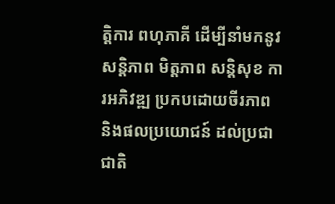ត្តិការ ពហុភាគី ដើម្បីនាំមកនូវសន្តិភាព មិត្តភាព សន្តិសុខ ការអភិវឌ្ឍ ប្រកបដោយចីរភាព និងផលប្រយោជន៍ ដល់ប្រជាជាតិ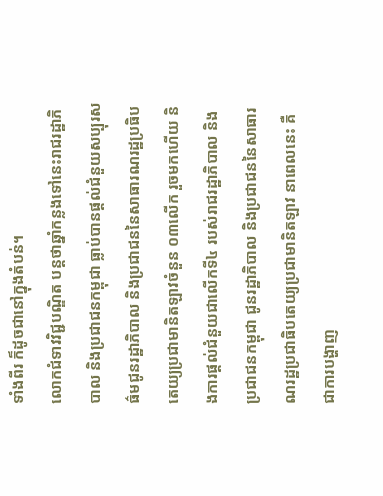ទាំងពីរ ក៏ដូចជានៅក្នុងតំបន់។
លោកជំទាវវិជ្ជបណ្ឌិត បន្តថាឆ្នាំកន្លងទៅនេះរាជរដ្ឋាភិបាល និងប្រជាជនកម្ពុជា ធ្លាប់បានផ្តល់ជំនួយសប្បុរសធ៌មជូនរដ្ឋាភិបាល និងប្រជាជននៃសាធារណរដ្ឋប្រធិបតេយ្យប្រជាមានិតឡាវចំនួន ០៣លើក រួចមកហើយ និងការផ្ដល់ជំនួយជាលើកទី៤ របស់រាជរដ្ឋាភិបាល និងប្រជាជនកម្ពុជា ជូនរដ្ឋាភិបាល និងប្រជាជននៃសាធារណរដ្ឋប្រជាធិបតេយ្យប្រជាមានិតឡាវ នាពេលនេះ គឺជាការបង្ហាញ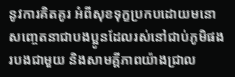នូវការគិតគូរ អំពីសុខទុក្ខប្រកបដោយមនោសញ្ចេតនាជាបងប្អូនដែលរស់នៅជាប់ភូមិផងរបងជាមួយ និងសាមគ្គីភាពយ៉ាងជ្រាល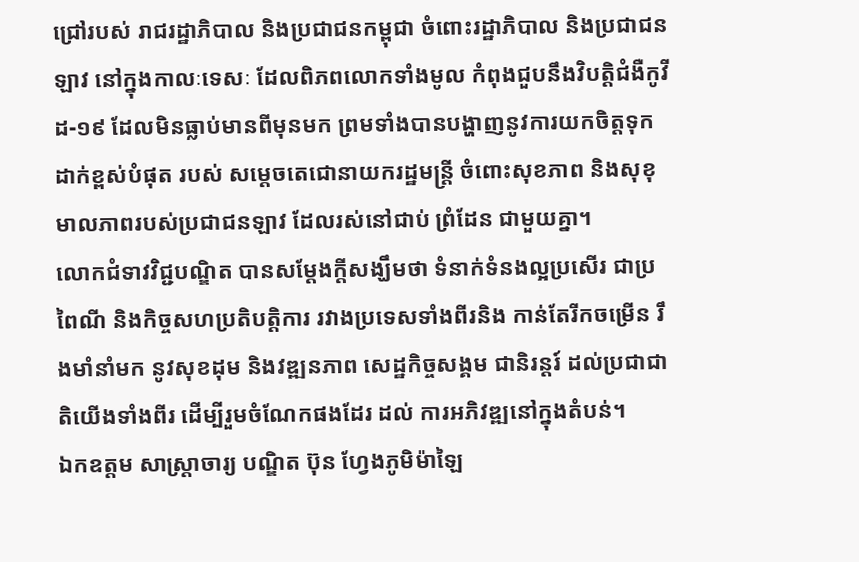ជ្រៅរបស់ រាជរដ្ឋាភិបាល និងប្រជាជនកម្ពុជា ចំពោះរដ្ឋាភិបាល និងប្រជាជនឡាវ នៅក្នុងកាលៈទេសៈ ដែលពិភពលោកទាំងមូល កំពុងជួបនឹងវិបត្តិជំងឺកូវីដ-១៩ ដែលមិនធ្លាប់មានពីមុនមក ព្រមទាំងបានបង្ហាញនូវការយកចិត្តទុកដាក់ខ្ពស់បំផុត របស់ សម្ដេចតេជោនាយករដ្ឋមន្ត្រី ចំពោះសុខភាព និងសុខុមាលភាពរបស់ប្រជាជនឡាវ ដែលរស់នៅជាប់ ព្រំដែន ជាមួយគ្នា។
លោកជំទាវវិជ្ជបណ្ឌិត បានសម្ដែងក្តីសង្ឃឹមថា ទំនាក់ទំនងល្អប្រសើរ ជាប្រពៃណី និងកិច្ចសហប្រតិបត្តិការ រវាងប្រទេសទាំងពីរនិង កាន់តែរីកចម្រើន រឹងមាំនាំមក នូវសុខដុម និងវឌ្ឍនភាព សេដ្ឋកិច្ចសង្គម ជានិរន្តរ៍ ដល់ប្រជាជាតិយើងទាំងពីរ ដើម្បីរួមចំណែកផងដែរ ដល់ ការអភិវឌ្ឍនៅក្នុងតំបន់។
ឯកឧត្តម សាស្រ្តាចារ្យ បណ្ឌិត ប៊ុន ហ្វែងភូមិម៉ាឡៃ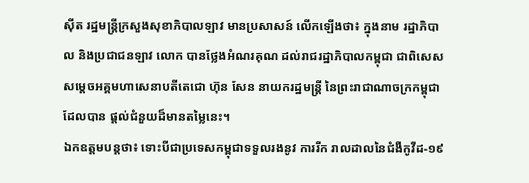ស៊ីត រដ្ឋមន្រ្តីក្រសួងសុខាភិបាលឡាវ មានប្រសាសន៍ លើកឡើងថា៖ ក្នុងនាម រដ្ឋាភិបាល និងប្រជាជនឡាវ លោក បានថ្លែងអំណរគុណ ដល់រាជរដ្ឋាភិបាលកម្ពុជា ជាពិសេស សម្ដេចអគ្គមហាសេនាបតីតេជោ ហ៊ុន សែន នាយករដ្ឋមន្ត្រី នៃព្រះរាជាណាចក្រកម្ពុជា ដែលបាន ផ្ដល់ជំនួយដ៏មានតម្លៃនេះ។
ឯកឧត្តមបន្តថា៖ ទោះបីជាប្រទេសកម្ពុជាទទួលរងនូវ ការរីក រាលដាលនៃជំងឺកូវីដ-១៩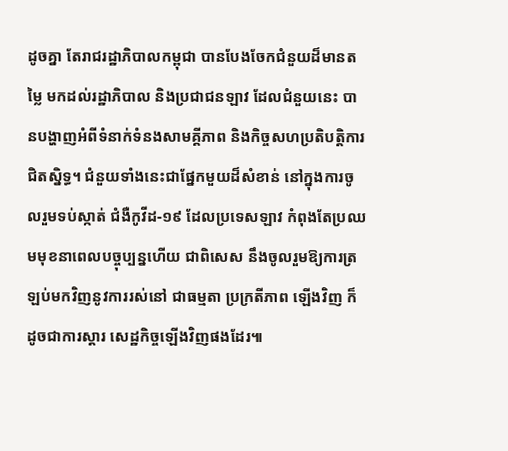ដូចគ្នា តែរាជរដ្ឋាភិបាលកម្ពុជា បានបែងចែកជំនួយដ៏មានតម្លៃ មកដល់រដ្ឋាភិបាល និងប្រជាជនឡាវ ដែលជំនួយនេះ បានបង្ហាញអំពីទំនាក់ទំនងសាមគ្គីភាព និងកិច្ចសហប្រតិបត្តិការ ជិតស្និទ្ធ។ ជំនួយទាំងនេះជាផ្នែកមួយដ៏សំខាន់ នៅក្នុងការចូលរួមទប់ស្កាត់ ជំងឺកូវីដ-១៩ ដែលប្រទេសឡាវ កំពុងតែប្រឈមមុខនាពេលបច្ចុប្បន្នហើយ ជាពិសេស នឹងចូលរួមឱ្យការត្រឡប់មកវិញនូវការរស់នៅ ជាធម្មតា ប្រក្រតីភាព ឡើងវិញ ក៏ដូចជាការស្ដារ សេដ្ឋកិច្ចឡើងវិញផងដែរ៕